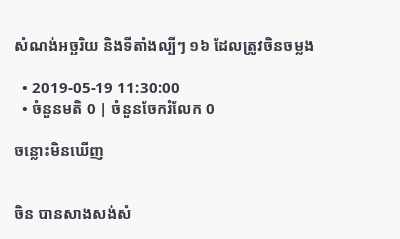សំណង់អច្ឆរិយ និងទីតាំងល្បីៗ ១៦ ដែលត្រូវចិនចម្លង

  • 2019-05-19 11:30:00
  • ចំនួនមតិ 0 | ចំនួនចែករំលែក 0

ចន្លោះមិនឃើញ


ចិន បានសាងសង់សំ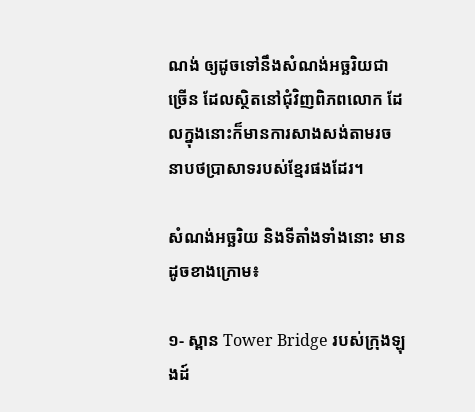ណង់ ឲ្យដូចទៅនឹងសំណង់អច្ឆរិយជាច្រើន ដែលស្ថិតនៅជុំវិញពិភពលោក ដែលក្នុងនោះក៏មានការសាងសង់តាមរចនាបថប្រាសាទរបស់ខ្មែរផងដែរ។

សំណង់អច្ឆរិយ និងទីតាំងទាំងនោះ មានដូចខាងក្រោម៖

១- ស្ពាន Tower Bridge របស់ក្រុងឡុងដ៍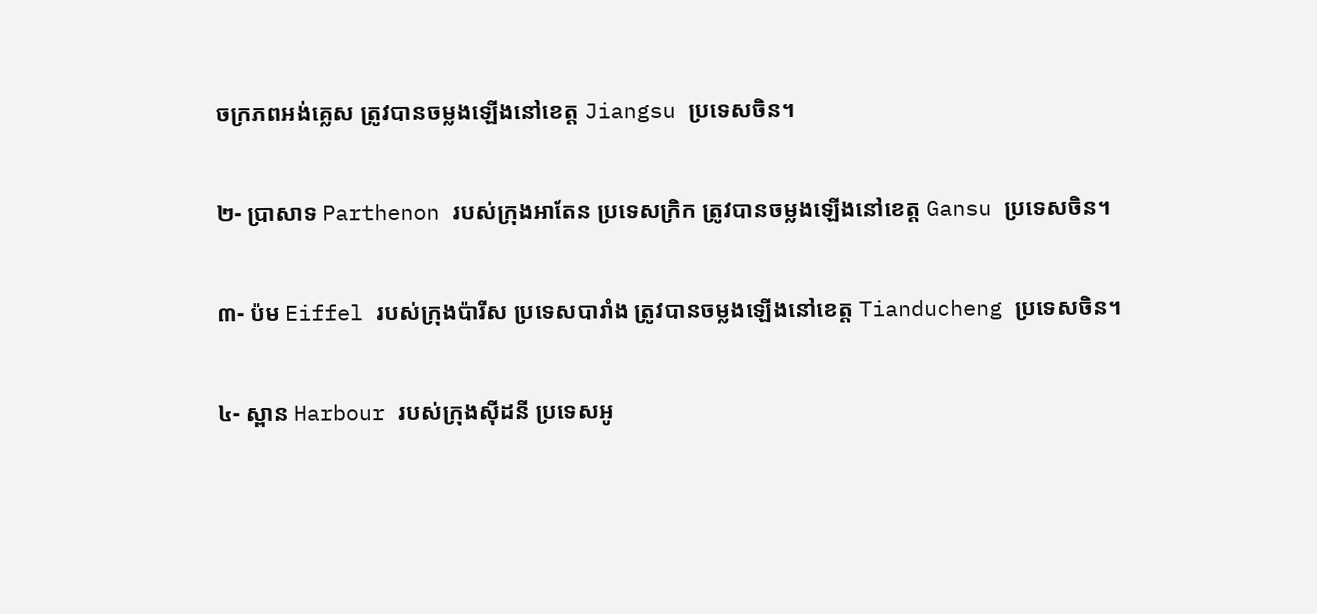ចក្រភពអង់គ្លេស ត្រូវបានចម្លងឡើងនៅខេត្ត Jiangsu ប្រទេសចិន។

២- ប្រាសាទ Parthenon របស់ក្រុងអាតែន ប្រទេសក្រិក ត្រូវបានចម្លងឡើងនៅខេត្ត Gansu ប្រទេសចិន។

៣- ប៉ម Eiffel របស់ក្រុងប៉ារីស ប្រទេសបារាំង ត្រូវបានចម្លងឡើងនៅខេត្ត Tianducheng ប្រទេសចិន។

៤- ស្ពាន Harbour របស់ក្រុងស៊ីដនី ប្រទេសអូ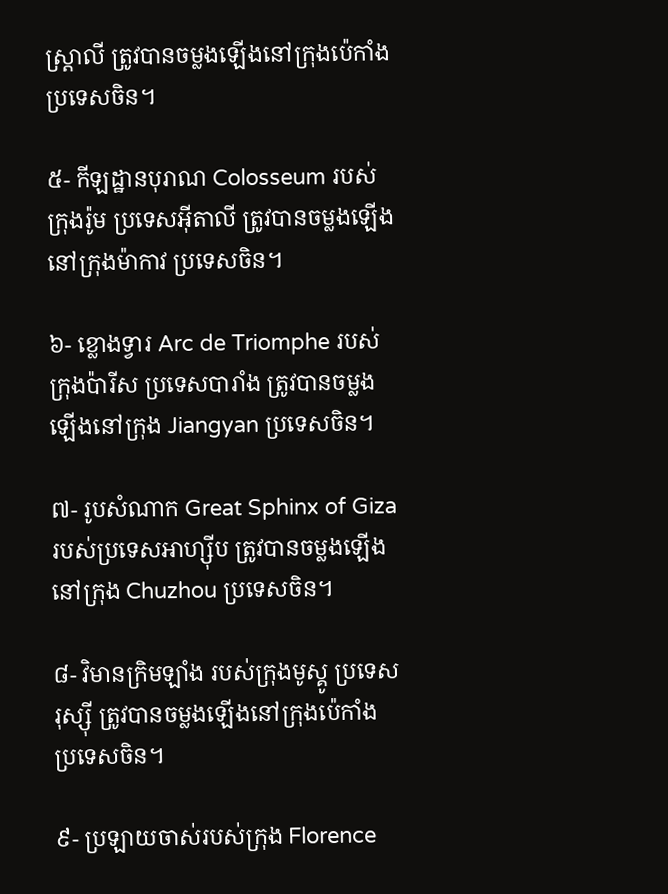ស្ត្រាលី ត្រូវបានចម្លងឡើងនៅក្រុងប៉េកាំង ប្រទេសចិន។

៥- កីឡដ្ឋានបុរាណ Colosseum របស់ក្រុងរ៉ូម ប្រទេសអ៊ីតាលី ត្រូវបានចម្លងឡើងនៅក្រុងម៉ាកាវ ប្រទេសចិន។

៦- ខ្លោងទ្វារ Arc de Triomphe របស់ក្រុងប៉ារីស ប្រទេសបារាំង ត្រូវបានចម្លងឡើងនៅក្រុង Jiangyan ប្រទេសចិន។

៧- រូបសំណាក Great Sphinx of Giza របស់ប្រទេសអាហ្ស៊ីប ត្រូវបានចម្លងឡើងនៅក្រុង Chuzhou ប្រទេសចិន។

៨- វិមានក្រិមឡាំង របស់ក្រុងមូស្គូ ប្រទេសរុស្ស៊ី ត្រូវបានចម្លងឡើងនៅក្រុងប៉េកាំង ប្រទេសចិន។

៩- ប្រឡាយចាស់របស់ក្រុង Florence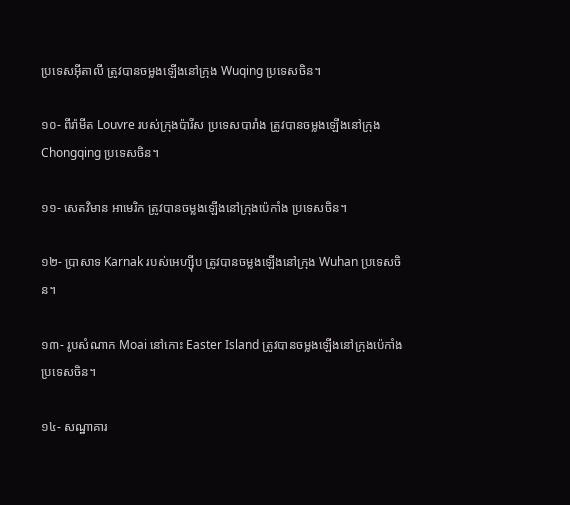ប្រទេសអ៊ីតាលី ត្រូវបានចម្លងឡើងនៅក្រុង Wuqing ប្រទេសចិន។

១០- ពីរ៉ាមីត Louvre របស់ក្រុងប៉ារីស ប្រទេសបារាំង ត្រូវបានចម្លងឡើងនៅក្រុង Chongqing ប្រទេសចិន។

១១- សេតវិមាន អាមេរិក ត្រូវបានចម្លងឡើងនៅក្រុងប៉េកាំង ប្រទេសចិន។

១២- ប្រាសាទ Karnak របស់អេហ្ស៊ីប ត្រូវបានចម្លងឡើងនៅក្រុង Wuhan ប្រទេសចិន។

១៣- រូបសំណាក Moai នៅកោះ Easter Island ត្រូវបានចម្លងឡើងនៅក្រុងប៉េកាំង ប្រទេសចិន។

១៤- សណ្ឋាគារ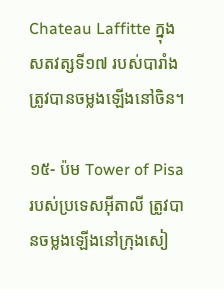Chateau Laffitte ក្នុងសតវត្សទី១៧ របស់បារាំង ត្រូវបានចម្លងឡើងនៅចិន។

១៥- ប៉ម Tower of Pisa របស់ប្រទេសអ៊ីតាលី ត្រូវបានចម្លងឡើងនៅក្រុងសៀ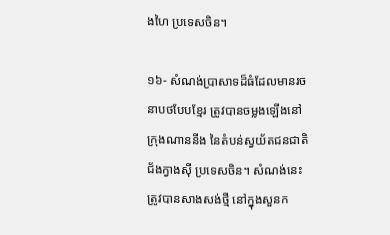ងហៃ ប្រទេសចិន។

១៦- សំណង់ប្រាសាទដ៏ធំដែលមានរចនាបថបែបខ្មែរ ត្រូវបានចម្លងឡើងនៅក្រុងណាននីង នៃតំបន់ស្វយ័តជនជាតិជ័ងក្វាងស៊ី ប្រទេសចិន។ សំណង់នេះ ត្រូវបានសាងសង់ថ្មី នៅក្នុងសួនក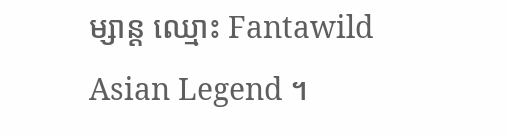ម្សាន្ត ឈ្មោះ Fantawild Asian Legend ។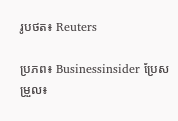រូបថត៖ Reuters

ប្រភព៖ Businessinsider ប្រែសម្រួល៖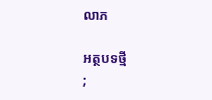លាភ

អត្ថបទថ្មី
;